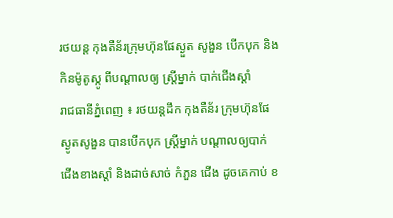រថយន្ដ កុងតឺន័រក្រុមហ៊ុនផែស្ងួត សូងួន បើកបុក និងកិនម៉ូតូស្កូ ពីបណ្ដាលឲ្យ ស្ត្រីម្នាក់ បាក់ជើងស្ដាំ
រាជធានីភ្នំពេញ ៖ រថយន្តដឹក កុងតឺន័រ ក្រុមហ៊ុនផែស្ងូតសូងួន បានបើកបុក ស្ត្រីម្នាក់ បណ្ដាលឲ្យបាក់ ជើងខាងស្ដាំ និងដាច់សាច់ កំភួន ជើង ដូចគេកាប់ ខ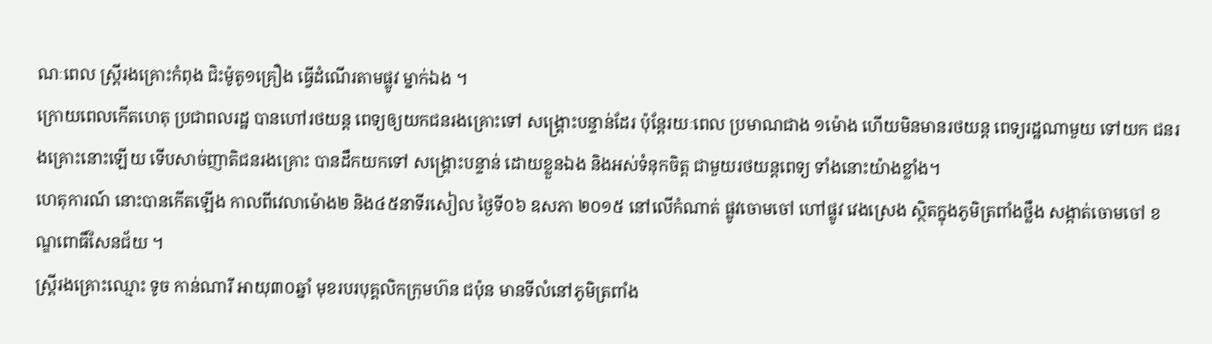ណៈពេល ស្ត្រីរងគ្រោះកំពុង ជិះម៉ូតូ១គ្រឿង ធ្វើដំណើរតាមផ្លូវ ម្នាក់ឯង ។
ក្រោយពេលកើតហេតុ ប្រជាពលរដ្ឋ បានហៅរថយន្ត ពេទ្យឲ្យយកជនរងគ្រោះទៅ សង្គ្រោះបន្ទាន់ដែរ ប៉ុន្តែរយៈពេល ប្រមាណជាង ១ម៉ោង ហើយមិនមានរថយន្ត ពេទ្យរដ្ឋណាមួយ ទៅយក ជនរងគ្រោះនោះឡើយ ទើបសាច់ញាតិជនរងគ្រោះ បានដឹកយកទៅ សង្គ្រោះបន្ទាន់ ដោយខ្លួនឯង និងអស់ទំនុកចិត្ត ជាមួយរថយន្តពេទ្យ ទាំងនោះយ៉ាងខ្លាំង។
ហេតុការណ៍ នោះបានកើតឡើង កាលពីវេលាម៉ោង២ និង៤៥នាទីរសៀល ថ្ងៃទី០៦ ឧសភា ២០១៥ នៅលើកំណាត់ ផ្លូវចោមចៅ ហៅផ្លូវ វេងស្រេង ស្ថិតក្នុងភូមិត្រពាំងថ្លឹង សង្កាត់ចោមចៅ ខណ្ឌពោធិ៍សែនជ័យ ។
ស្ត្រីរងគ្រោះឈ្មោះ ទូច កាន់ណារី អាយុ៣០ឆ្នាំ មុខរបរបុគ្គលិកក្រុមហ៊ន ជប៉ុន មានទីលំនៅភូមិត្រពាំង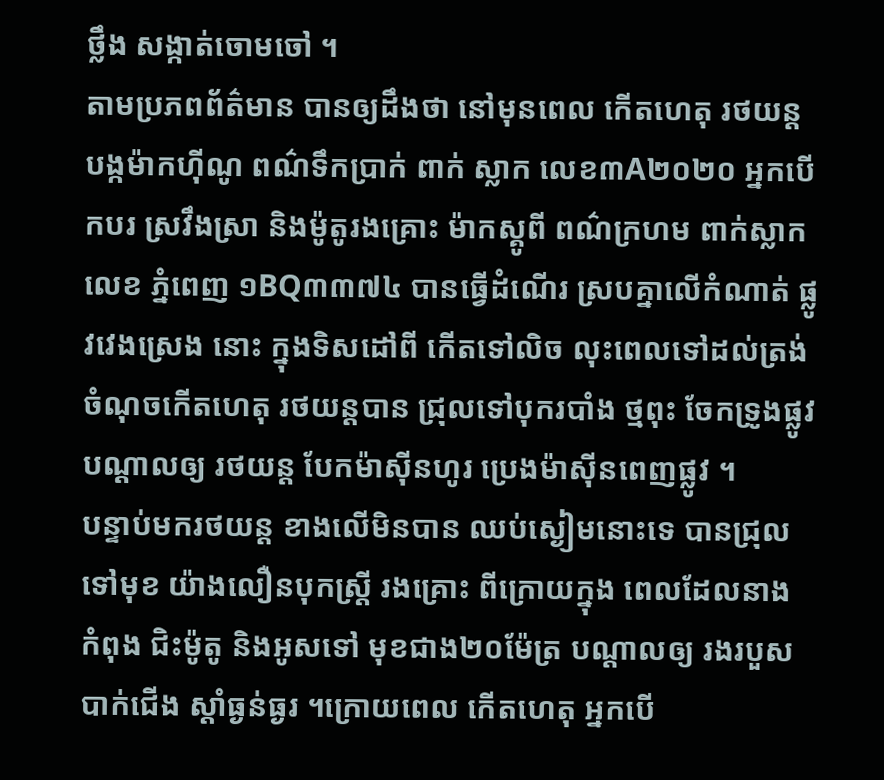ថ្លឹង សង្កាត់ចោមចៅ ។
តាមប្រភពព័ត៌មាន បានឲ្យដឹងថា នៅមុនពេល កើតហេតុ រថយន្តបង្កម៉ាកហ៊ីណូ ពណ៌ទឹកប្រាក់ ពាក់ ស្លាក លេខ៣A២០២០ អ្នកបើកបរ ស្រវឹងស្រា និងម៉ូតូរងគ្រោះ ម៉ាកស្គូពី ពណ៌ក្រហម ពាក់ស្លាកលេខ ភ្នំពេញ ១BQ៣៣៧៤ បានធ្វើដំណើរ ស្របគ្នាលើកំណាត់ ផ្លូវវេងស្រេង នោះ ក្នុងទិសដៅពី កើតទៅលិច លុះពេលទៅដល់ត្រង់ ចំណុចកើតហេតុ រថយន្តបាន ជ្រុលទៅបុករបាំង ថ្មពុះ ចែកទ្រូងផ្លូវ បណ្ដាលឲ្យ រថយន្ត បែកម៉ាស៊ីនហូរ ប្រេងម៉ាស៊ីនពេញផ្លូវ ។
បន្ទាប់មករថយន្ត ខាងលើមិនបាន ឈប់ស្ងៀមនោះទេ បានជ្រុលទៅមុខ យ៉ាងលឿនបុកស្ត្រី រងគ្រោះ ពីក្រោយក្នុង ពេលដែលនាង កំពុង ជិះម៉ូតូ និងអូសទៅ មុខជាង២០ម៉ែត្រ បណ្ដាលឲ្យ រងរបួសបាក់ជើង ស្ដាំធ្ងន់ធ្ងរ ។ក្រោយពេល កើតហេតុ អ្នកបើ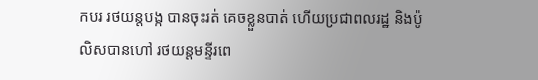កបរ រថយន្តបង្ក បានចុះរត់ គេចខ្លួនបាត់ ហើយប្រជាពលរដ្ឋ និងប៉ូលិសបានហៅ រថយន្តមន្ទីរពេ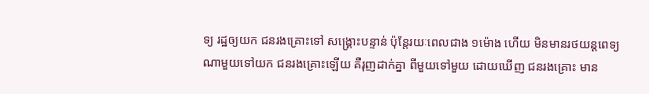ទ្យ រដ្ឋឲ្យយក ជនរងគ្រោះទៅ សង្គ្រោះបន្ទាន់ ប៉ុន្តែរយៈពេលជាង ១ម៉ោង ហើយ មិនមានរថយន្តពេទ្យ ណាមួយទៅយក ជនរងគ្រោះឡើយ គឺរុញដាក់គ្នា ពីមួយទៅមួយ ដោយឃើញ ជនរងគ្រោះ មាន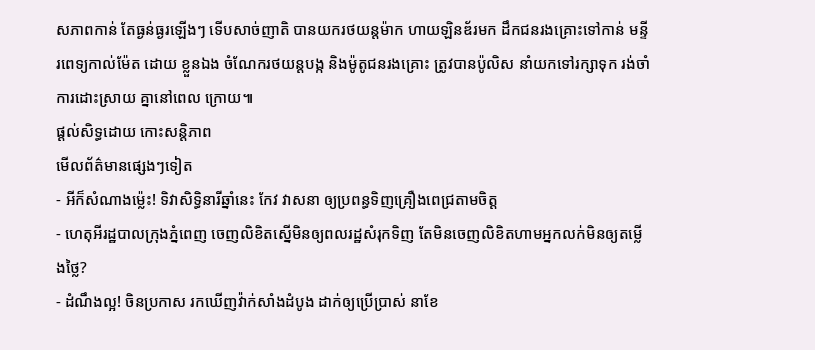សភាពកាន់ តែធ្ងន់ធ្ងរឡើងៗ ទើបសាច់ញាតិ បានយករថយន្តម៉ាក ហាយឡិនឌ័រមក ដឹកជនរងគ្រោះទៅកាន់ មន្ទីរពេទ្យកាល់ម៉ែត ដោយ ខ្លួនឯង ចំណែករថយន្តបង្ក និងម៉ូតូជនរងគ្រោះ ត្រូវបានប៉ូលិស នាំយកទៅរក្សាទុក រង់ចាំការដោះស្រាយ គ្នានៅពេល ក្រោយ៕
ផ្តល់សិទ្ធដោយ កោះសន្តិភាព
មើលព័ត៌មានផ្សេងៗទៀត
- អីក៏សំណាងម្ល៉េះ! ទិវាសិទ្ធិនារីឆ្នាំនេះ កែវ វាសនា ឲ្យប្រពន្ធទិញគ្រឿងពេជ្រតាមចិត្ត
- ហេតុអីរដ្ឋបាលក្រុងភ្នំពេញ ចេញលិខិតស្នើមិនឲ្យពលរដ្ឋសំរុកទិញ តែមិនចេញលិខិតហាមអ្នកលក់មិនឲ្យតម្លើងថ្លៃ?
- ដំណឹងល្អ! ចិនប្រកាស រកឃើញវ៉ាក់សាំងដំបូង ដាក់ឲ្យប្រើប្រាស់ នាខែ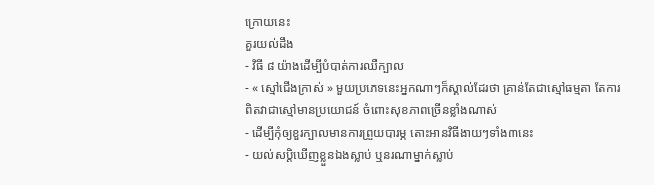ក្រោយនេះ
គួរយល់ដឹង
- វិធី ៨ យ៉ាងដើម្បីបំបាត់ការឈឺក្បាល
- « ស្មៅជើងក្រាស់ » មួយប្រភេទនេះអ្នកណាៗក៏ស្គាល់ដែរថា គ្រាន់តែជាស្មៅធម្មតា តែការពិតវាជាស្មៅមានប្រយោជន៍ ចំពោះសុខភាពច្រើនខ្លាំងណាស់
- ដើម្បីកុំឲ្យខួរក្បាលមានការព្រួយបារម្ភ តោះអានវិធីងាយៗទាំង៣នេះ
- យល់សប្តិឃើញខ្លួនឯងស្លាប់ ឬនរណាម្នាក់ស្លាប់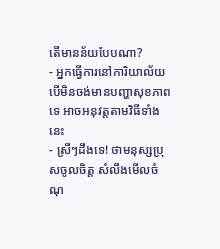តើមានន័យបែបណា?
- អ្នកធ្វើការនៅការិយាល័យ បើមិនចង់មានបញ្ហាសុខភាពទេ អាចអនុវត្តតាមវិធីទាំងនេះ
- ស្រីៗដឹងទេ! ថាមនុស្សប្រុសចូលចិត្ត សំលឹងមើលចំណុ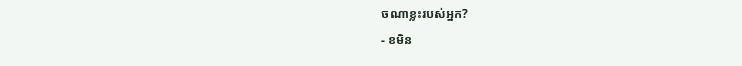ចណាខ្លះរបស់អ្នក?
- ខមិន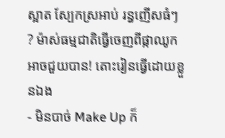ស្អាត ស្បែកស្រអាប់ រន្ធញើសធំៗ ? ម៉ាស់ធម្មជាតិធ្វើចេញពីផ្កាឈូកអាចជួយបាន! តោះរៀនធ្វើដោយខ្លួនឯង
- មិនបាច់ Make Up ក៏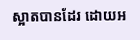ស្អាតបានដែរ ដោយអ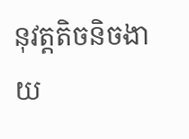នុវត្តតិចនិចងាយ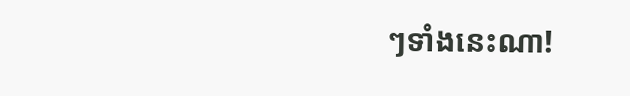ៗទាំងនេះណា!